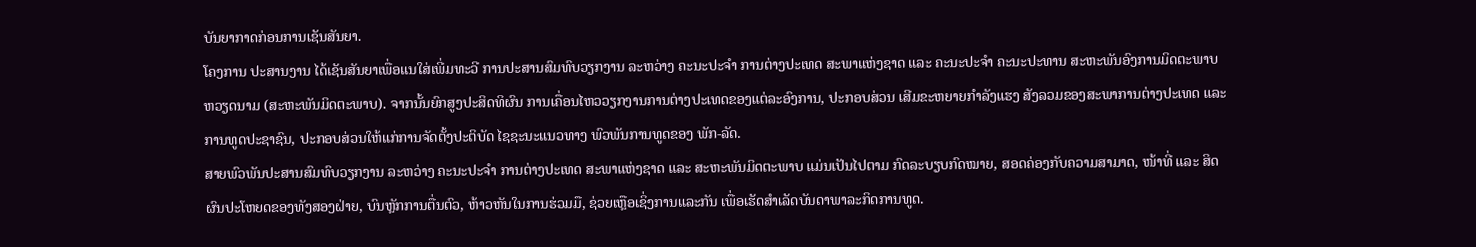ບັນຍາກາດກ່ອນການເຊັນສັນຍາ.
ໂຄງການ ປະສານງານ ໄດ້ເຊັນສັນຍາເພື່ອແນໃສ່ເພີ່ມທະວີ ການປະສານສົມທົບວຽກງານ ລະຫວ່າງ ຄະນະປະຈຳ ການຕ່າງປະເທດ ສະພາແຫ່ງຊາດ ແລະ ຄະນະປະຈຳ ຄະນະປະທານ ສະຫະພັນອົງການມິດຕະພາບຫວຽດນາມ (ສະຫະພັນມິດຕະພາບ). ຈາກນັ້ນຍົກສູງປະສິດທິຜົນ ການເຄື່ອນໄຫວວຽກງານການຕ່າງປະເທດຂອງແຕ່ລະອົງການ, ປະກອບສ່ວນ ເສີມຂະຫຍາຍກຳລັງແຮງ ສັງລວມຂອງສະພາການຕ່າງປະເທດ ແລະ ການທູດປະຊາຊົນ, ປະກອບສ່ວນໃຫ້ແກ່ການຈັດຕັ້ງປະຕິບັດ ໄຊຊະນະແນວທາງ ພົວພັນການທູດຂອງ ພັກ-ລັດ.
ສາຍພົວພັນປະສານສົມທົບວຽກງານ ລະຫວ່າງ ຄະນະປະຈຳ ການຕ່າງປະເທດ ສະພາແຫ່ງຊາດ ແລະ ສະຫະພັນມິດຕະພາບ ແມ່ນເປັນໄປຕາມ ກົດລະບຽບກົດໝາຍ, ສອດຄ່ອງກັບຄວາມສາມາດ, ໜ້າທີ່ ແລະ ສິດຜົນປະໂຫຍດຂອງທັງສອງຝ່າຍ, ບົນຫຼັກການຕື່ນຕົວ, ຫ້າວຫັນໃນການຮ່ວມມື, ຊ່ວຍເຫຼືອເຊິ່ງການແລະກັນ ເພື່ອເຮັດສຳເລັດບັນດາພາລະກິດການທູດ.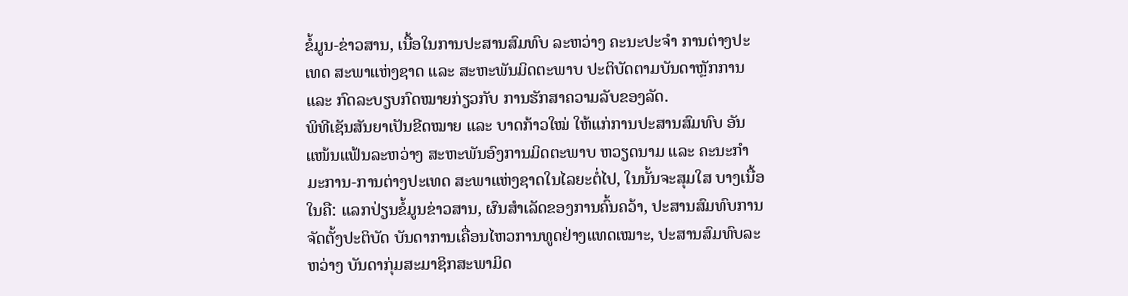ຂໍ້ມູນ-ຂ່າວສານ, ເນື້ອໃນການປະສານສົມທົບ ລະຫວ່າງ ຄະນະປະຈຳ ການຕ່າງປະເທດ ສະພາແຫ່ງຊາດ ແລະ ສະຫະພັນມິດຕະພາບ ປະຕິບັດຕາມບັນດາຫຼັກການ ແລະ ກົດລະບຽບກົດໝາຍກ່ຽວກັບ ການຮັກສາຄວາມລັບຂອງລັດ.
ພິທີເຊັນສັນຍາເປັນຂີດໝາຍ ແລະ ບາດກ້າວໃໝ່ ໃຫ້ແກ່ການປະສານສົມທົບ ອັນແໜ້ນແຟ້ນລະຫວ່າງ ສະຫະພັນອົງການມິດຕະພາບ ຫວຽດນາມ ແລະ ຄະນະກຳມະການ-ການຕ່າງປະເທດ ສະພາແຫ່ງຊາດໃນໄລຍະຕໍ່ໄປ, ໃນນັ້ນຈະສຸມໃສ ບາງເນື້ອໃນຄື: ແລກປ່ຽນຂໍ້ມູນຂ່າວສານ, ຜົນສຳເລັດຂອງການຄົ້ນຄວ້າ, ປະສານສົມທົບການຈັດຕັ້ງປະຕິບັດ ບັນດາການເຄື່ອນໄຫວການທູດຢ່າງແທດເໝາະ, ປະສານສົມທົບລະຫວ່າງ ບັນດາກຸ່ມສະມາຊິກສະພາມິດ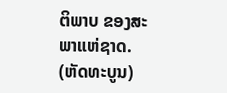ຕິພາບ ຂອງສະພາແຫ່ຊາດ.
(ຫັດທະບູນ)